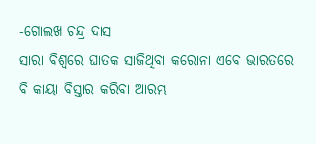-ଗୋଲଖ ଚନ୍ଦ୍ର ଦାସ
ସାରା ବିଶ୍ୱରେ ଘାତକ ସାଜିଥିବା କରୋନା ଏବେ ଭାରତରେ ବି କାୟା ବିସ୍ତାର କରିବା ଆରମ୍ଭ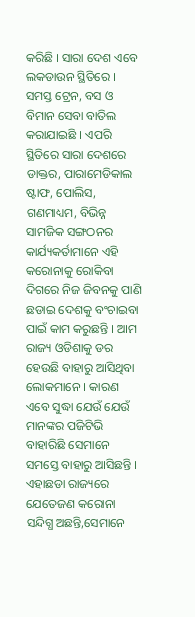କରିଛି । ସାରା ଦେଶ ଏବେ ଲକଡାଉନ ସ୍ଥିତିରେ । ସମସ୍ତ ଟ୍ରେନ, ବସ ଓ ବିମାନ ସେବା ବାତିଲ କରାଯାଇଛି । ଏପରି ସ୍ଥିତିରେ ସାରା ଦେଶରେ ଡାକ୍ତର, ପାରାମେଡିକାଲ ଷ୍ଟାଫ, ପୋଲିସ, ଗଣମାଧ୍ୟମ, ବିଭିନ୍ନ ସାମଜିକ ସଙ୍ଗଠନର କାର୍ଯ୍ୟକର୍ତାମାନେ ଏହି କରୋନାକୁ ରୋକିବା ଦିଗରେ ନିଜ ଜିବନକୁ ପାଣି ଛଡାଇ ଦେଶକୁ ବଂଚାଇବା ପାଇଁ କାମ କରୁଛନ୍ତି । ଆମ ରାଜ୍ୟ ଓଡିଶାକୁ ଡର ହେଉଛି ବାହାରୁ ଆସିଥିବା ଲୋକମାନେ । କାରଣ ଏବେ ସୁଦ୍ଧା ଯେଉଁ ଯେଉଁ ମାନଙ୍କର ପଜିଟିଭି ବାହାରିଛି ସେମାନେ ସମସ୍ତେ ବାହାରୁ ଆସିଛନ୍ତି । ଏହାଛଡା ରାଜ୍ୟରେ ଯେତେଜଣ କରୋନା ସନ୍ଦିଗ୍ଧ ଅଛନ୍ତି,ସେମାନେ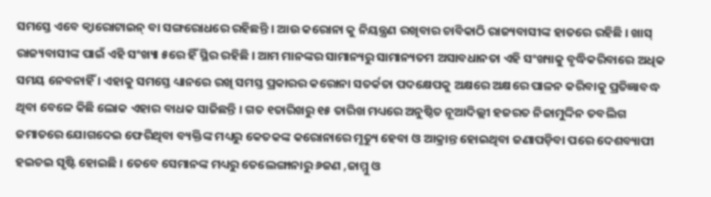ସମସ୍ତେ ଏବେ କ୍ୱାରୋଟାଇନ୍ ବା ସଙ୍ଗରୋଧରେ ରହିଛନ୍ତି । ଆଉ କରୋନା କୁ ନିୟନ୍ତ୍ରଣ ରଖିବାର ଚାବିକାଠି ରାଜ୍ୟବାସୀଙ୍କ ହାତରେ ରହିଛି । ଖାସ୍ ରାଜ୍ୟବାସୀଙ୍କ ପାଇଁ ଏହି ସଂଖ୍ୟା ୫ରେ ହିଁ ସ୍ଥିର ରହିଛି । ଆମ ମାନଙ୍କର ସାମାନ୍ୟରୁ ସାମାନ୍ୟତମ ଅସାବଧାନତା ଏହି ସଂଖ୍ୟାକୁ ବୃଦ୍ଧିକରିବାରେ ଅଧିକ ସମୟ ନେବନାହିଁ । ଏହାକୁ ସମସ୍ତେ ଧ୍ୟାନରେ ରଖି ସମସ୍ତ ପ୍ରକାରର କରୋନା ସତର୍କତା ପଦକ୍ଷେପକୁ ଅକ୍ଷରେ ଅକ୍ଷରେ ପାଳନ କରିବାକୁ ପ୍ରତିଜ୍ଞାବଦ୍ଧ ଥିବା ବେଳେ କିଛି ଲୋକ ଏହାର ବାଧକ ସାଜିଛନ୍ତି । ଗତ ୧ତାରିଖରୁ ୧୫ ତାରିଖ ମଧ୍ୟରେ ଅନୁଷ୍ଠିତ ନୂଆଦିଲ୍ଲୀ ହଜରତ ନିଜାମୁଦ୍ଦିନ ତବଲିଗ ଜମାତରେ ଯୋଗଦେଇ ଫେରିଥିବା ବ୍ୟକ୍ତିଙ୍କ ମଧ୍ୟରୁ କେତକଙ୍କ କରୋନାରେ ମୃତ୍ୟୁ ହେବା ଓ ଆକ୍ରାନ୍ତ ହୋଇଥିବା ଜଣାପଡ଼ିବା ପରେ ଦେଶବ୍ୟାପୀ ହଇଚଇ ସୃଷ୍ଟି ହୋଇଛି । ତେବେ ସେମାନଙ୍କ ମଧ୍ୟରୁ ତେଲେଙ୍ଗାନାରୁ ୬ଜଣ ,ଜାମ୍ମୁ ଓ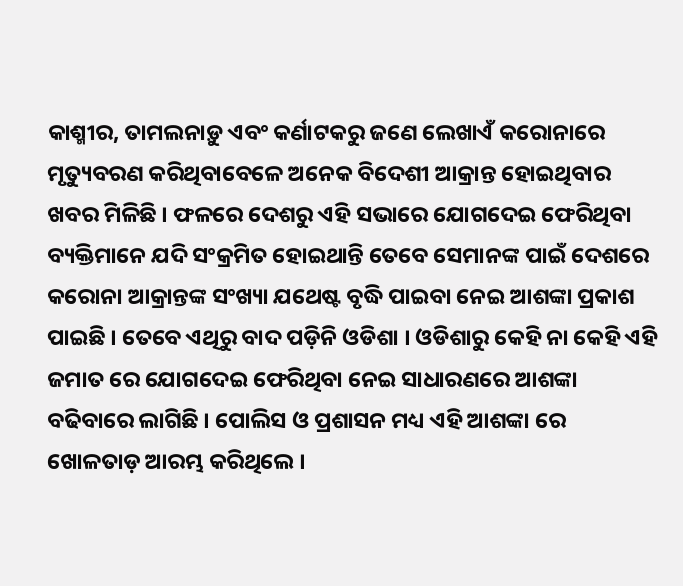କାଶ୍ମୀର, ତାମଲନାଡ଼ୁ ଏବଂ କର୍ଣାଟକରୁ ଜଣେ ଲେଖାଏଁ କରୋନାରେ ମୃତ୍ୟୁବରଣ କରିଥିବାବେଳେ ଅନେକ ବିଦେଶୀ ଆକ୍ରାନ୍ତ ହୋଇଥିବାର ଖବର ମିଳିଛି । ଫଳରେ ଦେଶରୁ ଏହି ସଭାରେ ଯୋଗଦେଇ ଫେରିଥିବା ବ୍ୟକ୍ତିମାନେ ଯଦି ସଂକ୍ରମିତ ହୋଇଥାନ୍ତି ତେବେ ସେମାନଙ୍କ ପାଇଁ ଦେଶରେ କରୋନା ଆକ୍ରାନ୍ତଙ୍କ ସଂଖ୍ୟା ଯଥେଷ୍ଟ ବୃଦ୍ଧି ପାଇବା ନେଇ ଆଶଙ୍କା ପ୍ରକାଶ ପାଇଛି । ତେବେ ଏଥିରୁ ବାଦ ପଡ଼ିନି ଓଡିଶା । ଓଡିଶାରୁ କେହି ନା କେହି ଏହି ଜମାତ ରେ ଯୋଗଦେଇ ଫେରିଥିବା ନେଇ ସାଧାରଣରେ ଆଶଙ୍କା ବଢିବାରେ ଲାଗିଛି । ପୋଲିସ ଓ ପ୍ରଶାସନ ମଧ୍ୟ ଏହି ଆଶଙ୍କା ରେ ଖୋଳତାଡ଼ ଆରମ୍ଭ କରିଥିଲେ ।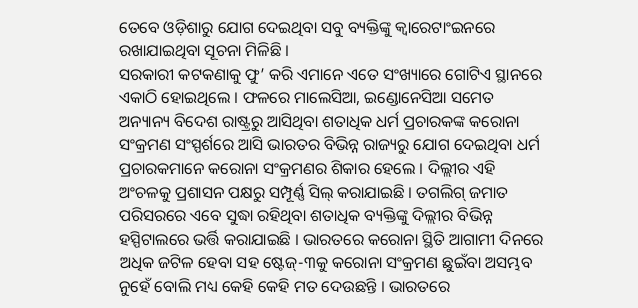ତେବେ ଓଡ଼ିଶାରୁ ଯୋଗ ଦେଇଥିବା ସବୁ ବ୍ୟକ୍ତିଙ୍କୁ କ୍ୱାରେଟାଂଇନରେ ରଖାଯାଇଥିବା ସୂଚନା ମିଳିଛି ।
ସରକାରୀ କଟକଣାକୁ ଫୁ’ କରି ଏମାନେ ଏତେ ସଂଖ୍ୟାରେ ଗୋଟିଏ ସ୍ଥାନରେ ଏକାଠି ହୋଇଥିଲେ । ଫଳରେ ମାଲେସିଆ, ଇଣ୍ଡୋନେସିଆ ସମେତ ଅନ୍ୟାନ୍ୟ ବିଦେଶ ରାଷ୍ଟ୍ରରୁ ଆସିଥିବା ଶତାଧିକ ଧର୍ମ ପ୍ରଚାରକଙ୍କ କରୋନା ସଂକ୍ରମଣ ସଂସ୍ପର୍ଶରେ ଆସି ଭାରତର ବିଭିନ୍ନ ରାଜ୍ୟରୁ ଯୋଗ ଦେଇଥିବା ଧର୍ମ ପ୍ରଚାରକମାନେ କରୋନା ସଂକ୍ରମଣର ଶିକାର ହେଲେ । ଦିଲ୍ଲୀର ଏହି ଅଂଚଳକୁ ପ୍ରଶାସନ ପକ୍ଷରୁ ସମ୍ପୂର୍ଣ୍ଣ ସିଲ୍ କରାଯାଇଛି । ତଗଲିଗ୍ ଜମାତ ପରିସରରେ ଏବେ ସୁଦ୍ଧା ରହିଥିବା ଶତାଧିକ ବ୍ୟକ୍ତିଙ୍କୁ ଦିଲ୍ଲୀର ବିଭିନ୍ନ ହସ୍ପିଟାଲରେ ଭର୍ତ୍ତି କରାଯାଇଛି । ଭାରତରେ କରୋନା ସ୍ଥିତି ଆଗାମୀ ଦିନରେ ଅଧିକ ଜଟିଳ ହେବା ସହ ଷ୍ଟେଜ୍-୩କୁ କରୋନା ସଂକ୍ରମଣ ଛୁଇଁବା ଅସମ୍ଭବ ନୁହେଁ ବୋଲି ମଧ୍ୟ କେହି କେହି ମତ ଦେଉଛନ୍ତି । ଭାରତରେ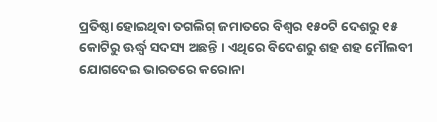ପ୍ରତିଷ୍ଠା ହୋଇଥିବା ତଗଲିଗ୍ ଜମାତରେ ବିଶ୍ୱର ୧୫୦ଟି ଦେଶରୁ ୧୫ କୋଟିରୁ ଊର୍ଦ୍ଧ୍ୱ ସଦସ୍ୟ ଅଛନ୍ତି । ଏଥିରେ ବିଦେଶରୁ ଶହ ଶହ ମୌଲବୀ ଯୋଗଦେଇ ଭାରତରେ କରୋନା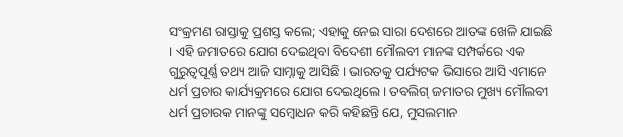ସଂକ୍ରମଣ ରାସ୍ତାକୁ ପ୍ରଶସ୍ତ କଲେ; ଏହାକୁ ନେଇ ସାରା ଦେଶରେ ଆତଙ୍କ ଖେଳି ଯାଇଛି । ଏହି ଜମାତରେ ଯୋଗ ଦେଇଥିବା ବିଦେଶୀ ମୌଲବୀ ମାନଙ୍କ ସମ୍ପର୍କରେ ଏକ ଗୁରୁତ୍ୱପୂର୍ଣ୍ଣ ତଥ୍ୟ ଆଜି ସାମ୍ନାକୁ ଆସିଛି । ଭାରତକୁ ପର୍ଯ୍ୟଟକ ଭିସାରେ ଆସି ଏମାନେ ଧର୍ମ ପ୍ରଚାର କାର୍ଯ୍ୟକ୍ରମରେ ଯୋଗ ଦେଇଥିଲେ । ତବଲିଗ୍ ଜମାତର ମୁଖ୍ୟ ମୌଲବୀ ଧର୍ମ ପ୍ରଚାରକ ମାନଙ୍କୁ ସମ୍ବୋଧନ କରି କହିଛନ୍ତି ଯେ, ମୁସଲମାନ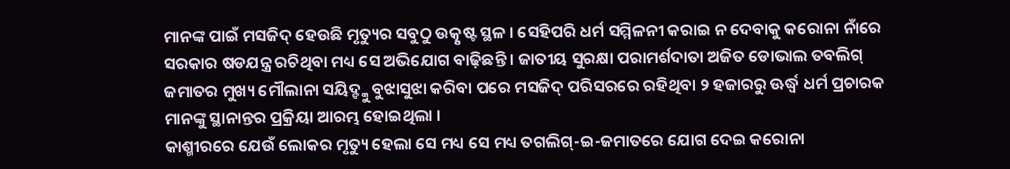ମାନଙ୍କ ପାଇଁ ମସଜିଦ୍ ହେଉଛି ମୃତ୍ୟୁର ସବୁଠୁ ଉତ୍କୃଷ୍ଟ ସ୍ଥଳ । ସେହିପରି ଧର୍ମ ସମ୍ମିଳନୀ କରାଇ ନ ଦେବାକୁ କରୋନା ନାଁରେ ସରକାର ଷଡଯନ୍ତ୍ର ରଚିଥିବା ମଧ୍ୟ ସେ ଅଭିଯୋଗ ବାଢ଼ିଛନ୍ତି । ଜାତୀୟ ସୁରକ୍ଷା ପରାମର୍ଶଦାତା ଅଜିତ ଡୋଭାଲ ତବଲିଗ୍ ଜମାତର ମୁଖ୍ୟ ମୌଲାନା ସୟିଦ୍ଙ୍କୁ ବୁଝାସୁଝା କରିବା ପରେ ମସଜିଦ୍ ପରିସରରେ ରହିଥିବା ୨ ହଜାରରୁ ଊର୍ଦ୍ଧ୍ୱ ଧର୍ମ ପ୍ରଚାରକ ମାନଙ୍କୁ ସ୍ଥାନାନ୍ତର ପ୍ରକ୍ରିୟା ଆରମ୍ଭ ହୋଇଥିଲା ।
କାଶ୍ମୀରରେ ଯେଉଁ ଲୋକର ମୃତ୍ୟୁ ହେଲା ସେ ମଧ୍ୟ ସେ ମଧ୍ୟ ତଗଲିଗ୍-ଇ-ଜମାତରେ ଯୋଗ ଦେଇ କରୋନା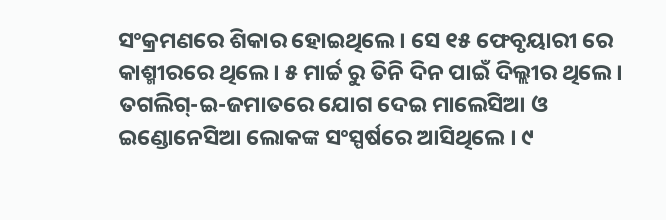ସଂକ୍ରମଣରେ ଶିକାର ହୋଇଥିଲେ । ସେ ୧୫ ଫେବୃୟାରୀ ରେ କାଶ୍ମୀରରେ ଥିଲେ । ୫ ମାର୍ଚ୍ଚ ରୁ ତିନି ଦିନ ପାଇଁ ଦିଲ୍ଲୀର ଥିଲେ । ତଗଲିଗ୍-ଇ-ଜମାତରେ ଯୋଗ ଦେଇ ମାଲେସିଆ ଓ ଇଣ୍ଡୋନେସିଆ ଲୋକଙ୍କ ସଂସ୍ପର୍ଷରେ ଆସିଥିଲେ । ୯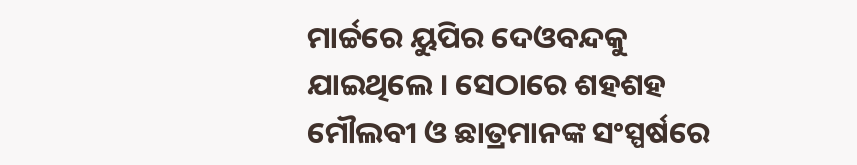ମାର୍ଚ୍ଚରେ ୟୁପିର ଦେଓବନ୍ଦକୁ ଯାଇଥିଲେ । ସେଠାରେ ଶହଶହ ମୌଲବୀ ଓ ଛାତ୍ରମାନଙ୍କ ସଂସ୍ପର୍ଷରେ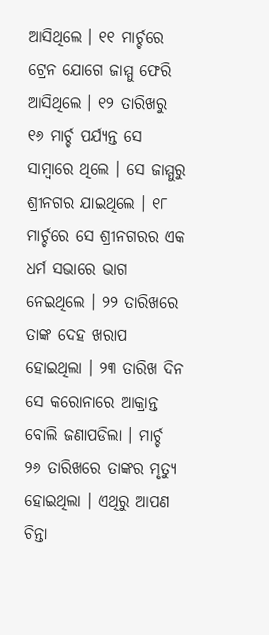ଆସିଥିଲେ । ୧୧ ମାର୍ଚ୍ଚରେ ଟ୍ରେନ ଯୋଗେ ଜାମ୍ମୁ ଫେରି ଆସିଥିଲେ । ୧୨ ତାରିଖରୁ ୧୬ ମାର୍ଚ୍ଚ ପର୍ଯ୍ୟନ୍ତ ସେ ସାମ୍ବାରେ ଥିଲେ । ସେ ଜାମ୍ମୁରୁ ଶ୍ରୀନଗର ଯାଇଥିଲେ । ୧୮ ମାର୍ଚ୍ଚରେ ସେ ଶ୍ରୀନଗରର ଏକ ଧର୍ମ ସଭାରେ ଭାଗ ନେଇଥିଲେ । ୨୨ ତାରିଖରେ ତାଙ୍କ ଦେହ ଖରାପ ହୋଇଥିଲା । ୨୩ ତାରିଖ ଦିନ ସେ କରୋନାରେ ଆକ୍ରାନ୍ତ ବୋଲି ଜଣାପଡିଲା । ମାର୍ଚ୍ଚ ୨୬ ତାରିଖରେ ତାଙ୍କର ମୃତ୍ୟୁ ହୋଇଥିଲା । ଏଥିରୁ ଆପଣ ଚିନ୍ତା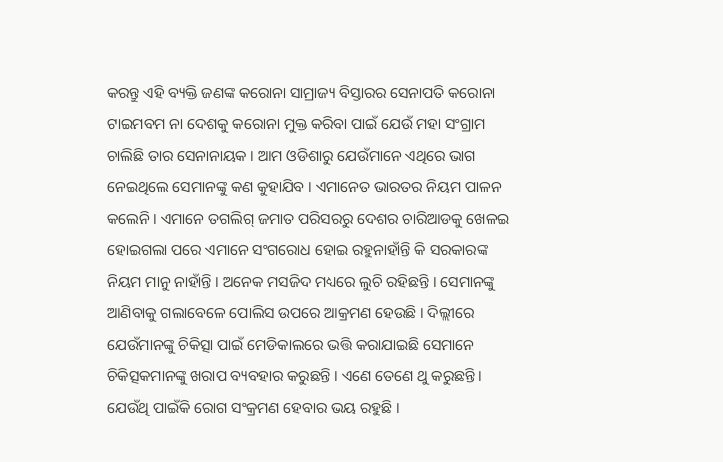କରନ୍ତୁ ଏହି ବ୍ୟକ୍ତି ଜଣଙ୍କ କରୋନା ସାମ୍ରାଜ୍ୟ ବିସ୍ତାରର ସେନାପତି କରୋନା ଟାଇମବମ ନା ଦେଶକୁ କରୋନା ମୁକ୍ତ କରିବା ପାଇଁ ଯେଉଁ ମହା ସଂଗ୍ରାମ ଚାଲିଛି ତାର ସେନାନାୟକ । ଆମ ଓଡିଶାରୁ ଯେଉଁମାନେ ଏଥିରେ ଭାଗ ନେଇଥିଲେ ସେମାନଙ୍କୁ କଣ କୁହାଯିବ । ଏମାନେତ ଭାରତର ନିୟମ ପାଳନ କଲେନି । ଏମାନେ ତଗଲିଗ୍ ଜମାତ ପରିସରରୁ ଦେଶର ଚାରିଆଡକୁ ଖେଳଇ ହୋଇଗଲା ପରେ ଏମାନେ ସଂଗରୋଧ ହୋଇ ରହୁନାହାଁନ୍ତି କି ସରକାରଙ୍କ ନିୟମ ମାନୁ ନାହାଁନ୍ତି । ଅନେକ ମସଜିଦ ମଧ୍ୟରେ ଲୁଚି ରହିଛନ୍ତି । ସେମାନଙ୍କୁ ଆଣିବାକୁ ଗଲାବେଳେ ପୋଲିସ ଉପରେ ଆକ୍ରମଣ ହେଉଛି । ଦିଲ୍ଲୀରେ ଯେଉଁମାନଙ୍କୁ ଚିକିତ୍ସା ପାଇଁ ମେଡିକାଲରେ ଭତ୍ତି କରାଯାଇଛି ସେମାନେ ଚିକିତ୍ସକମାନଙ୍କୁ ଖରାପ ବ୍ୟବହାର କରୁଛନ୍ତି । ଏଣେ ତେଣେ ଥୁ କରୁଛନ୍ତି । ଯେଉଁଥି ପାଇଁକି ରୋଗ ସଂକ୍ରମଣ ହେବାର ଭୟ ରହୁଛି ।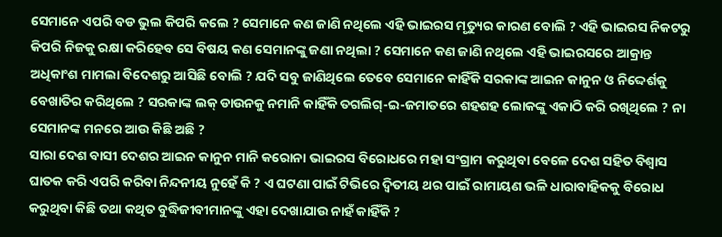ସେମାନେ ଏପରି ବଡ ଭୁଲ କିପରି କଲେ ? ସେମାନେ କଣ ଜାଣି ନଥିଲେ ଏହି ଭାଇରସ ମୃତ୍ୟୁର କାରଣ ବୋଲି ? ଏହି ଭାଇରସ ନିକଟରୁ କିପରି ନିଜକୁ ରକ୍ଷା କରିହେବ ସେ ବିଷୟ କଣ ସେମାନଙ୍କୁ ଜଣା ନଥିଲା ? ସେମାନେ କଣ ଜାଣି ନଥିଲେ ଏହି ଭାଇରସରେ ଆକ୍ରାନ୍ତ ଅଧିକାଂଶ ମାମଲା ବିଦେଶରୁ ଆସିଛି ବୋଲି ? ଯଦି ସବୁ ଜାଣିଥିଲେ ତେବେ ସେମାନେ କାହିଁକି ସରକାଙ୍କ ଆଇନ କାନୁନ ଓ ନିଦ୍ଦେର୍ଶକୁ ବେଖାତିର କରିଥିଲେ ? ସରକାଙ୍କ ଲକ୍ ଡାଉନକୁ ନମାନି କାହିଁକି ତଗଲିଗ୍-ଇ-ଜମାତରେ ଶହଶହ ଲୋକଙ୍କୁ ଏକାଠି କରି ରଖିଥିଲେ ? ନା ସେମାନଙ୍କ ମନରେ ଆଉ କିଛି ଅଛି ?
ସାରା ଦେଶ ବାସୀ ଦେଶର ଆଇନ କାନୁନ ମାନି କରୋନା ଭାଇରସ ବିରୋଧରେ ମହା ସଂଗ୍ରାମ କରୁଥିବା ବେଳେ ଦେଶ ସହିତ ବିଶ୍ୱାସ ଘାତକ କରି ଏପରି କରିବା ନିନ୍ଦନୀୟ ନୁହେଁ କି ? ଏ ଘଟଣା ପାଇଁ ଟିଭିରେ ଦ୍ୱିତୀୟ ଥର ପାଇଁ ରାମାୟଣ ଭଳି ଧାରାବାହିକକୁ ବିରୋଧ କରୁଥିବା କିଛି ତଥା କଥିତ ବୁଦ୍ଧିଜୀବୀମାନଙ୍କୁ ଏହା ଦେଖାଯାଉ ନାହଁ କାହିଁକି ?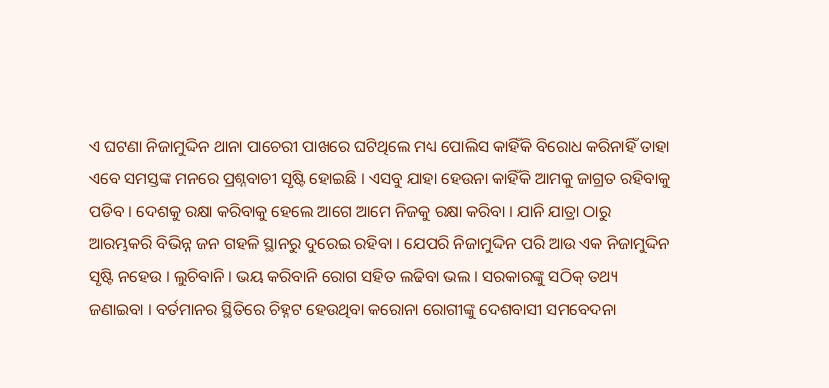ଏ ଘଟଣା ନିଜାମୁଦ୍ଦିନ ଥାନା ପାଚେରୀ ପାଖରେ ଘଟିଥିଲେ ମଧ୍ୟ ପୋଲିସ କାହିଁକି ବିରୋଧ କରିନାହିଁ ତାହା ଏବେ ସମସ୍ତଙ୍କ ମନରେ ପ୍ରଶ୍ନବାଚୀ ସୃଷ୍ଟି ହୋଇଛି । ଏସବୁ ଯାହା ହେଉନା କାହିଁକି ଆମକୁ ଜାଗ୍ରତ ରହିବାକୁ ପଡିବ । ଦେଶକୁ ରକ୍ଷା କରିବାକୁ ହେଲେ ଆଗେ ଆମେ ନିଜକୁ ରକ୍ଷା କରିବା । ଯାନି ଯାତ୍ରା ଠାରୁ ଆରମ୍ଭକରି ବିଭିନ୍ନ ଜନ ଗହଳି ସ୍ଥାନରୁ ଦୁରେଇ ରହିବା । ଯେପରି ନିଜାମୁଦ୍ଦିନ ପରି ଆଉ ଏକ ନିଜାମୁଦ୍ଦିନ ସୃଷ୍ଟି ନହେଉ । ଲୁଚିବାନି । ଭୟ କରିବାନି ରୋଗ ସହିତ ଲଢିବା ଭଲ । ସରକାରଙ୍କୁ ସଠିକ୍ ତଥ୍ୟ ଜଣାଇବା । ବର୍ତମାନର ସ୍ଥିତିରେ ଚିହ୍ନଟ ହେଉଥିବା କରୋନା ରୋଗୀଙ୍କୁ ଦେଶବାସୀ ସମବେଦନା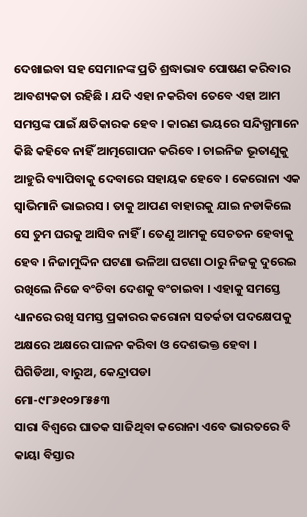ଦେଖାଇବା ସହ ସେମାନଙ୍କ ପ୍ରତି ଶ୍ରଦ୍ଧାଭାବ ପୋଷଣ କରିବାର ଆବଶ୍ୟକତା ରହିଛି । ଯଦି ଏହା ନକରିବା ତେବେ ଏହା ଆମ ସମସ୍ତଙ୍କ ପାଇଁ କ୍ଷତିକାରକ ହେବ । କାରଣ ଭୟରେ ସନ୍ଦିଗ୍ଧମାନେ କିଛି କହିବେ ନାହିଁ ଆତ୍ମଗୋପନ କରିବେ । ଚାଇନିଜ ଭୂତାଣୁକୁ ଆହୁରି ବ୍ୟାପିବାକୁ ଦେବାରେ ସହାୟକ ହେବେ । କେରୋନା ଏକ ସ୍ୱାଭିମାନି ଭାଇରସ । ତାକୁ ଆପଣ ବାହାରକୁ ଯାଇ ନଡାକିଲେ ସେ ତୁମ ଘରକୁ ଆସିବ ନାହିଁ । ତେଣୁ ଆମକୁ ସେଚତନ ହେବାକୁ ହେବ । ନିଜାମୁଦ୍ଦିନ ଘଟଣା ଭଳିଆ ଘଟଣା ଠାରୁ ନିଜକୁ ଦୁରେଇ ରଖିଲେ ନିଜେ ବଂଚିବା ଦେଶକୁ ବଂଚାଇବା । ଏହାକୁ ସମସ୍ତେ ଧ୍ୟାନରେ ରଖି ସମସ୍ତ ପ୍ରକାରର କରୋନା ସତର୍କତା ପଦକ୍ଷେପକୁ ଅକ୍ଷରେ ଅକ୍ଷରେ ପାଳନ କରିବା ଓ ଦେଶଭକ୍ତ ହେବା ।
ଘିଗିଡିଆ, ବାରୁଅ, କେନ୍ଦ୍ରାପଡା
ମୋ-୯୮୬୧୦୨୮୫୫୩
ସାରା ବିଶ୍ୱରେ ଘାତକ ସାଜିଥିବା କରୋନା ଏବେ ଭାରତରେ ବି କାୟା ବିସ୍ତାର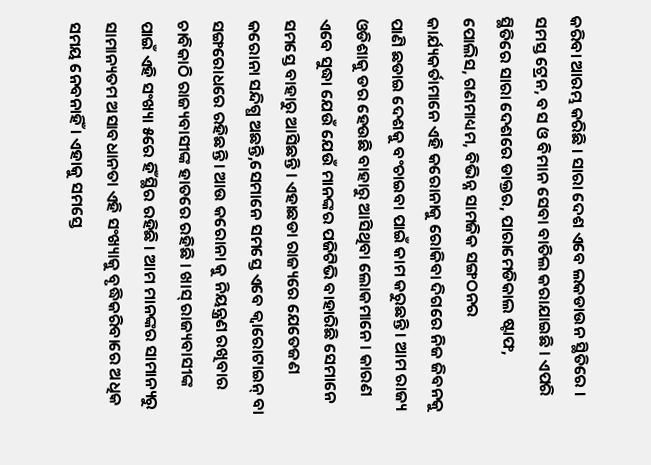କରିବା ଆରମ୍ଭ କରିଛି । ସାରା ଦେଶ ଏବେ ଲକଡାଉନ ସ୍ଥିତିରେ । ସମସ୍ତ ଟ୍ରେନ, ବସ ଓ ବିମାନ ସେବା ବାତିଲ କରାଯାଇଛି । ଏପରି ସ୍ଥିତିରେ ସାରା ଦେଶରେ ଡାକ୍ତର, ପାରାମେଡିକାଲ ଷ୍ଟାଫ, ପୋଲିସ, ଗଣମାଧ୍ୟମ, ବିଭିନ୍ନ ସାମଜିକ ସଙ୍ଗଠନର କାର୍ଯ୍ୟକର୍ତାମାନେ ଏହି କରୋନାକୁ ରୋକିବା ଦିଗରେ ନିଜ ଜିବନକୁ ପାଣି ଛଡାଇ ଦେଶକୁ ବଂଚାଇବା ପାଇଁ କାମ କରୁଛନ୍ତି । ଆମ ରାଜ୍ୟ ଓଡିଶାକୁ ଡର ହେଉଛି ବାହାରୁ ଆସିଥିବା ଲୋକମାନେ । କାରଣ ଏବେ ସୁଦ୍ଧା ଯେଉଁ ଯେଉଁ ମାନଙ୍କର ପଜିଟିଭି ବାହାରିଛି ସେମାନେ ସମସ୍ତେ ବାହାରୁ ଆସିଛନ୍ତି । ଏହାଛଡା ରାଜ୍ୟରେ ଯେତେଜଣ କରୋନା ସନ୍ଦିଗ୍ଧ ଅଛନ୍ତି,ସେମାନେ ସମସ୍ତେ ଏବେ କ୍ୱାରୋଟାଇନ୍ ବା ସଙ୍ଗରୋଧରେ ରହିଛନ୍ତି । ଆଉ କରୋନା କୁ ନିୟନ୍ତ୍ରଣ ରଖିବାର ଚାବିକାଠି ରାଜ୍ୟବାସୀଙ୍କ ହାତରେ ରହିଛି । ଖାସ୍ ରାଜ୍ୟବାସୀଙ୍କ ପାଇଁ ଏହି ସଂଖ୍ୟା ୫ରେ ହିଁ ସ୍ଥିର ରହିଛି । ଆମ ମାନଙ୍କର ସାମାନ୍ୟରୁ ସାମାନ୍ୟତମ ଅସାବଧାନତା ଏହି ସଂଖ୍ୟାକୁ ବୃଦ୍ଧିକରିବାରେ ଅଧିକ ସମୟ ନେବନାହିଁ । ଏହାକୁ ସମସ୍ତେ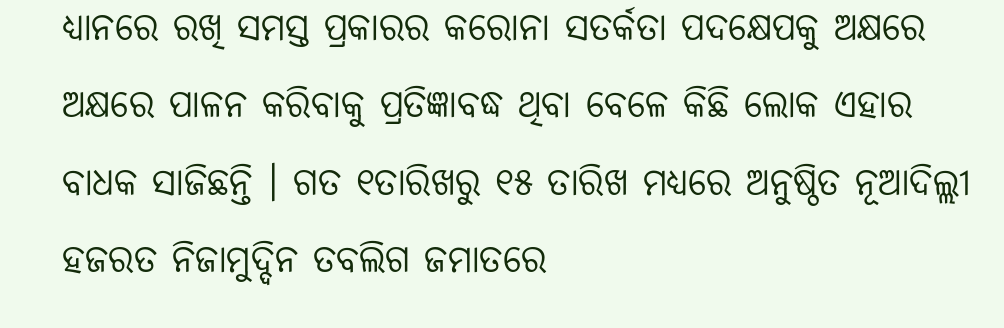ଧ୍ୟାନରେ ରଖି ସମସ୍ତ ପ୍ରକାରର କରୋନା ସତର୍କତା ପଦକ୍ଷେପକୁ ଅକ୍ଷରେ ଅକ୍ଷରେ ପାଳନ କରିବାକୁ ପ୍ରତିଜ୍ଞାବଦ୍ଧ ଥିବା ବେଳେ କିଛି ଲୋକ ଏହାର ବାଧକ ସାଜିଛନ୍ତି । ଗତ ୧ତାରିଖରୁ ୧୫ ତାରିଖ ମଧ୍ୟରେ ଅନୁଷ୍ଠିତ ନୂଆଦିଲ୍ଲୀ ହଜରତ ନିଜାମୁଦ୍ଦିନ ତବଲିଗ ଜମାତରେ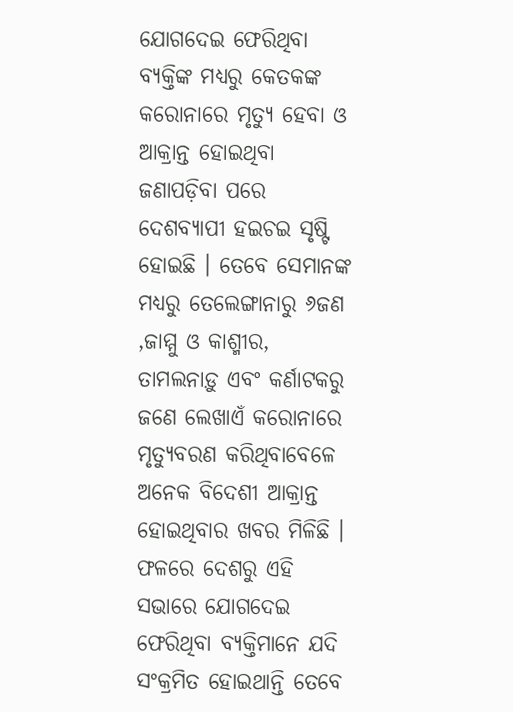ଯୋଗଦେଇ ଫେରିଥିବା ବ୍ୟକ୍ତିଙ୍କ ମଧ୍ୟରୁ କେତକଙ୍କ କରୋନାରେ ମୃତ୍ୟୁ ହେବା ଓ ଆକ୍ରାନ୍ତ ହୋଇଥିବା ଜଣାପଡ଼ିବା ପରେ ଦେଶବ୍ୟାପୀ ହଇଚଇ ସୃଷ୍ଟି ହୋଇଛି । ତେବେ ସେମାନଙ୍କ ମଧ୍ୟରୁ ତେଲେଙ୍ଗାନାରୁ ୬ଜଣ ,ଜାମ୍ମୁ ଓ କାଶ୍ମୀର, ତାମଲନାଡ଼ୁ ଏବଂ କର୍ଣାଟକରୁ ଜଣେ ଲେଖାଏଁ କରୋନାରେ ମୃତ୍ୟୁବରଣ କରିଥିବାବେଳେ ଅନେକ ବିଦେଶୀ ଆକ୍ରାନ୍ତ ହୋଇଥିବାର ଖବର ମିଳିଛି । ଫଳରେ ଦେଶରୁ ଏହି ସଭାରେ ଯୋଗଦେଇ ଫେରିଥିବା ବ୍ୟକ୍ତିମାନେ ଯଦି ସଂକ୍ରମିତ ହୋଇଥାନ୍ତି ତେବେ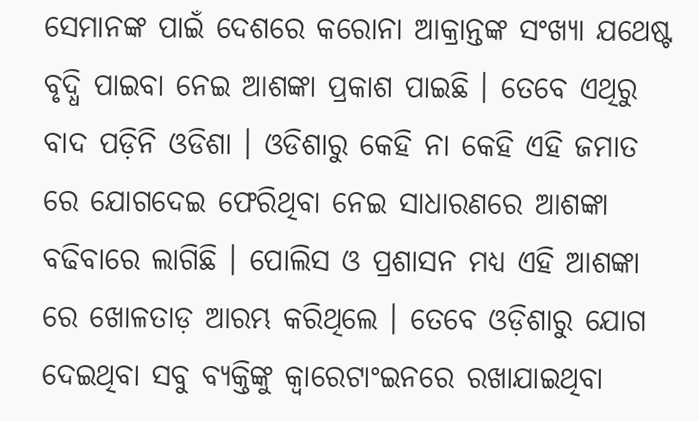ସେମାନଙ୍କ ପାଇଁ ଦେଶରେ କରୋନା ଆକ୍ରାନ୍ତଙ୍କ ସଂଖ୍ୟା ଯଥେଷ୍ଟ ବୃଦ୍ଧି ପାଇବା ନେଇ ଆଶଙ୍କା ପ୍ରକାଶ ପାଇଛି । ତେବେ ଏଥିରୁ ବାଦ ପଡ଼ିନି ଓଡିଶା । ଓଡିଶାରୁ କେହି ନା କେହି ଏହି ଜମାତ ରେ ଯୋଗଦେଇ ଫେରିଥିବା ନେଇ ସାଧାରଣରେ ଆଶଙ୍କା ବଢିବାରେ ଲାଗିଛି । ପୋଲିସ ଓ ପ୍ରଶାସନ ମଧ୍ୟ ଏହି ଆଶଙ୍କା ରେ ଖୋଳତାଡ଼ ଆରମ୍ଭ କରିଥିଲେ । ତେବେ ଓଡ଼ିଶାରୁ ଯୋଗ ଦେଇଥିବା ସବୁ ବ୍ୟକ୍ତିଙ୍କୁ କ୍ୱାରେଟାଂଇନରେ ରଖାଯାଇଥିବା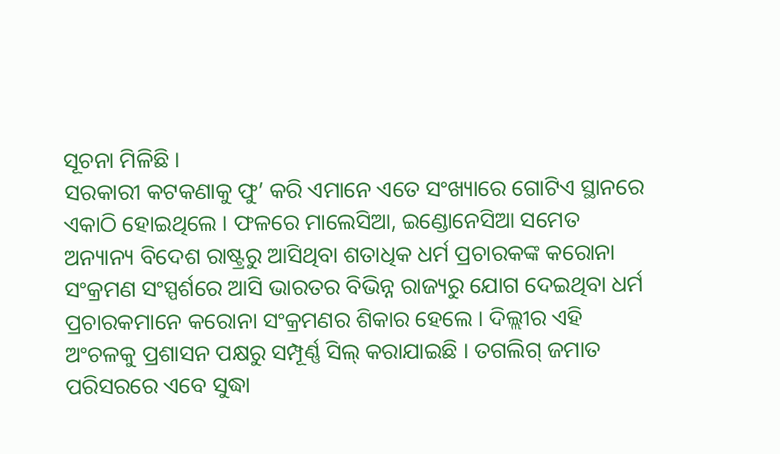ସୂଚନା ମିଳିଛି ।
ସରକାରୀ କଟକଣାକୁ ଫୁ’ କରି ଏମାନେ ଏତେ ସଂଖ୍ୟାରେ ଗୋଟିଏ ସ୍ଥାନରେ ଏକାଠି ହୋଇଥିଲେ । ଫଳରେ ମାଲେସିଆ, ଇଣ୍ଡୋନେସିଆ ସମେତ ଅନ୍ୟାନ୍ୟ ବିଦେଶ ରାଷ୍ଟ୍ରରୁ ଆସିଥିବା ଶତାଧିକ ଧର୍ମ ପ୍ରଚାରକଙ୍କ କରୋନା ସଂକ୍ରମଣ ସଂସ୍ପର୍ଶରେ ଆସି ଭାରତର ବିଭିନ୍ନ ରାଜ୍ୟରୁ ଯୋଗ ଦେଇଥିବା ଧର୍ମ ପ୍ରଚାରକମାନେ କରୋନା ସଂକ୍ରମଣର ଶିକାର ହେଲେ । ଦିଲ୍ଲୀର ଏହି ଅଂଚଳକୁ ପ୍ରଶାସନ ପକ୍ଷରୁ ସମ୍ପୂର୍ଣ୍ଣ ସିଲ୍ କରାଯାଇଛି । ତଗଲିଗ୍ ଜମାତ ପରିସରରେ ଏବେ ସୁଦ୍ଧା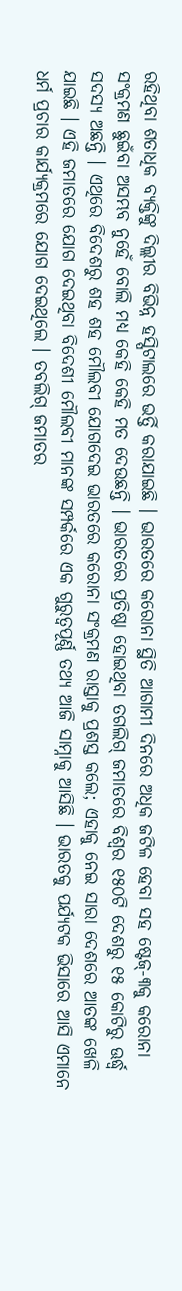ରହିଥିବା ଶତାଧିକ ବ୍ୟକ୍ତିଙ୍କୁ ଦିଲ୍ଲୀର ବିଭିନ୍ନ ହସ୍ପିଟାଲରେ ଭର୍ତ୍ତି କରାଯାଇଛି । ଭାରତରେ କରୋନା ସ୍ଥିତି ଆଗାମୀ ଦିନରେ ଅଧିକ ଜଟିଳ ହେବା ସହ ଷ୍ଟେଜ୍-୩କୁ କରୋନା ସଂକ୍ରମଣ ଛୁଇଁବା ଅସମ୍ଭବ ନୁହେଁ ବୋଲି ମଧ୍ୟ କେହି କେହି ମତ ଦେଉଛନ୍ତି । ଭାରତରେ ପ୍ରତିଷ୍ଠା ହୋଇଥିବା ତଗଲିଗ୍ ଜମାତରେ ବିଶ୍ୱର ୧୫୦ଟି ଦେଶରୁ ୧୫ କୋଟିରୁ ଊର୍ଦ୍ଧ୍ୱ ସଦସ୍ୟ ଅଛନ୍ତି । ଏଥିରେ ବିଦେଶରୁ ଶହ ଶହ ମୌଲବୀ ଯୋଗଦେଇ ଭାରତରେ କରୋନା ସଂକ୍ରମଣ ରାସ୍ତାକୁ ପ୍ରଶସ୍ତ କଲେ; ଏହାକୁ ନେଇ ସାରା ଦେଶରେ ଆତଙ୍କ ଖେଳି ଯାଇଛି । ଏହି ଜମାତରେ ଯୋଗ ଦେଇଥିବା ବିଦେଶୀ ମୌଲବୀ ମାନଙ୍କ ସମ୍ପର୍କରେ ଏକ ଗୁରୁତ୍ୱପୂର୍ଣ୍ଣ ତଥ୍ୟ ଆଜି ସାମ୍ନାକୁ ଆସିଛି । ଭାରତକୁ ପର୍ଯ୍ୟଟକ ଭିସାରେ ଆସି ଏମାନେ ଧର୍ମ ପ୍ରଚାର କାର୍ଯ୍ୟକ୍ରମରେ ଯୋଗ ଦେଇଥିଲେ । ତବଲିଗ୍ ଜମାତର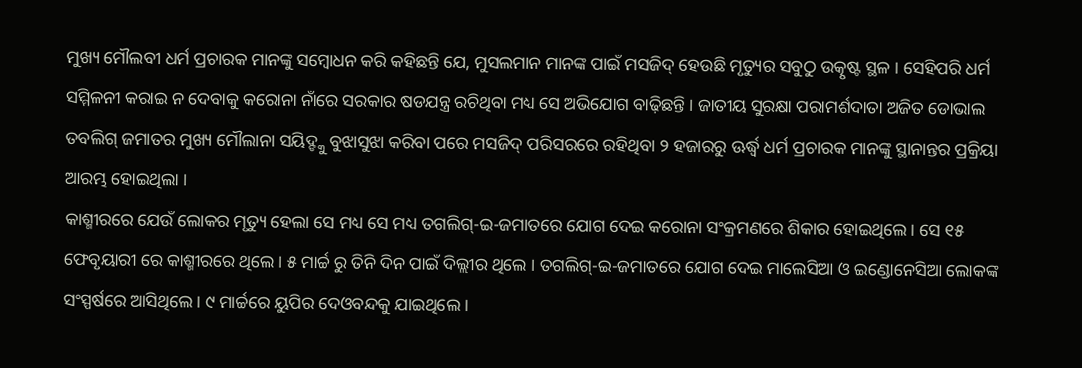ମୁଖ୍ୟ ମୌଲବୀ ଧର୍ମ ପ୍ରଚାରକ ମାନଙ୍କୁ ସମ୍ବୋଧନ କରି କହିଛନ୍ତି ଯେ, ମୁସଲମାନ ମାନଙ୍କ ପାଇଁ ମସଜିଦ୍ ହେଉଛି ମୃତ୍ୟୁର ସବୁଠୁ ଉତ୍କୃଷ୍ଟ ସ୍ଥଳ । ସେହିପରି ଧର୍ମ ସମ୍ମିଳନୀ କରାଇ ନ ଦେବାକୁ କରୋନା ନାଁରେ ସରକାର ଷଡଯନ୍ତ୍ର ରଚିଥିବା ମଧ୍ୟ ସେ ଅଭିଯୋଗ ବାଢ଼ିଛନ୍ତି । ଜାତୀୟ ସୁରକ୍ଷା ପରାମର୍ଶଦାତା ଅଜିତ ଡୋଭାଲ ତବଲିଗ୍ ଜମାତର ମୁଖ୍ୟ ମୌଲାନା ସୟିଦ୍ଙ୍କୁ ବୁଝାସୁଝା କରିବା ପରେ ମସଜିଦ୍ ପରିସରରେ ରହିଥିବା ୨ ହଜାରରୁ ଊର୍ଦ୍ଧ୍ୱ ଧର୍ମ ପ୍ରଚାରକ ମାନଙ୍କୁ ସ୍ଥାନାନ୍ତର ପ୍ରକ୍ରିୟା ଆରମ୍ଭ ହୋଇଥିଲା ।
କାଶ୍ମୀରରେ ଯେଉଁ ଲୋକର ମୃତ୍ୟୁ ହେଲା ସେ ମଧ୍ୟ ସେ ମଧ୍ୟ ତଗଲିଗ୍-ଇ-ଜମାତରେ ଯୋଗ ଦେଇ କରୋନା ସଂକ୍ରମଣରେ ଶିକାର ହୋଇଥିଲେ । ସେ ୧୫ ଫେବୃୟାରୀ ରେ କାଶ୍ମୀରରେ ଥିଲେ । ୫ ମାର୍ଚ୍ଚ ରୁ ତିନି ଦିନ ପାଇଁ ଦିଲ୍ଲୀର ଥିଲେ । ତଗଲିଗ୍-ଇ-ଜମାତରେ ଯୋଗ ଦେଇ ମାଲେସିଆ ଓ ଇଣ୍ଡୋନେସିଆ ଲୋକଙ୍କ ସଂସ୍ପର୍ଷରେ ଆସିଥିଲେ । ୯ ମାର୍ଚ୍ଚରେ ୟୁପିର ଦେଓବନ୍ଦକୁ ଯାଇଥିଲେ ।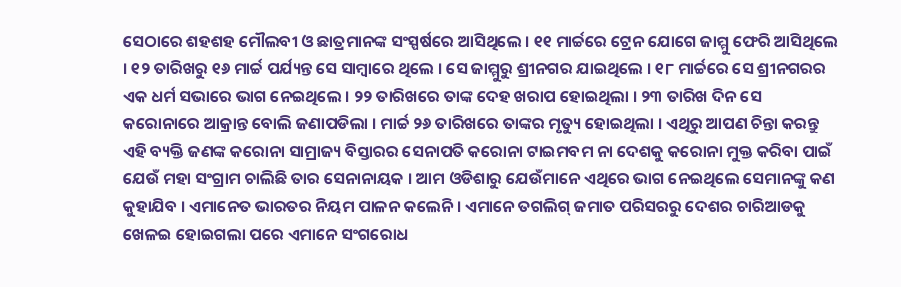ସେଠାରେ ଶହଶହ ମୌଲବୀ ଓ ଛାତ୍ରମାନଙ୍କ ସଂସ୍ପର୍ଷରେ ଆସିଥିଲେ । ୧୧ ମାର୍ଚ୍ଚରେ ଟ୍ରେନ ଯୋଗେ ଜାମ୍ମୁ ଫେରି ଆସିଥିଲେ । ୧୨ ତାରିଖରୁ ୧୬ ମାର୍ଚ୍ଚ ପର୍ଯ୍ୟନ୍ତ ସେ ସାମ୍ବାରେ ଥିଲେ । ସେ ଜାମ୍ମୁରୁ ଶ୍ରୀନଗର ଯାଇଥିଲେ । ୧୮ ମାର୍ଚ୍ଚରେ ସେ ଶ୍ରୀନଗରର ଏକ ଧର୍ମ ସଭାରେ ଭାଗ ନେଇଥିଲେ । ୨୨ ତାରିଖରେ ତାଙ୍କ ଦେହ ଖରାପ ହୋଇଥିଲା । ୨୩ ତାରିଖ ଦିନ ସେ କରୋନାରେ ଆକ୍ରାନ୍ତ ବୋଲି ଜଣାପଡିଲା । ମାର୍ଚ୍ଚ ୨୬ ତାରିଖରେ ତାଙ୍କର ମୃତ୍ୟୁ ହୋଇଥିଲା । ଏଥିରୁ ଆପଣ ଚିନ୍ତା କରନ୍ତୁ ଏହି ବ୍ୟକ୍ତି ଜଣଙ୍କ କରୋନା ସାମ୍ରାଜ୍ୟ ବିସ୍ତାରର ସେନାପତି କରୋନା ଟାଇମବମ ନା ଦେଶକୁ କରୋନା ମୁକ୍ତ କରିବା ପାଇଁ ଯେଉଁ ମହା ସଂଗ୍ରାମ ଚାଲିଛି ତାର ସେନାନାୟକ । ଆମ ଓଡିଶାରୁ ଯେଉଁମାନେ ଏଥିରେ ଭାଗ ନେଇଥିଲେ ସେମାନଙ୍କୁ କଣ କୁହାଯିବ । ଏମାନେତ ଭାରତର ନିୟମ ପାଳନ କଲେନି । ଏମାନେ ତଗଲିଗ୍ ଜମାତ ପରିସରରୁ ଦେଶର ଚାରିଆଡକୁ ଖେଳଇ ହୋଇଗଲା ପରେ ଏମାନେ ସଂଗରୋଧ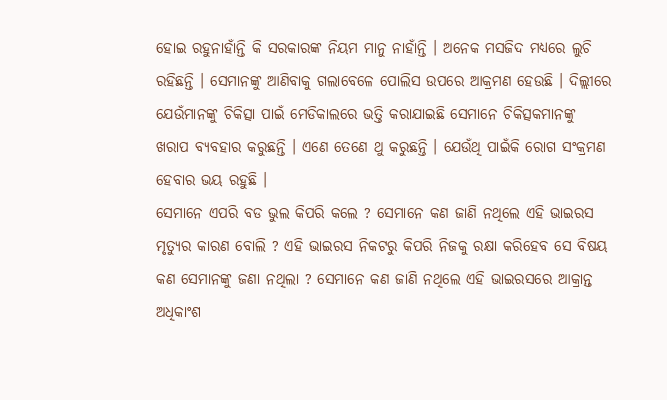ହୋଇ ରହୁନାହାଁନ୍ତି କି ସରକାରଙ୍କ ନିୟମ ମାନୁ ନାହାଁନ୍ତି । ଅନେକ ମସଜିଦ ମଧ୍ୟରେ ଲୁଚି ରହିଛନ୍ତି । ସେମାନଙ୍କୁ ଆଣିବାକୁ ଗଲାବେଳେ ପୋଲିସ ଉପରେ ଆକ୍ରମଣ ହେଉଛି । ଦିଲ୍ଲୀରେ ଯେଉଁମାନଙ୍କୁ ଚିକିତ୍ସା ପାଇଁ ମେଡିକାଲରେ ଭତ୍ତି କରାଯାଇଛି ସେମାନେ ଚିକିତ୍ସକମାନଙ୍କୁ ଖରାପ ବ୍ୟବହାର କରୁଛନ୍ତି । ଏଣେ ତେଣେ ଥୁ କରୁଛନ୍ତି । ଯେଉଁଥି ପାଇଁକି ରୋଗ ସଂକ୍ରମଣ ହେବାର ଭୟ ରହୁଛି ।
ସେମାନେ ଏପରି ବଡ ଭୁଲ କିପରି କଲେ ? ସେମାନେ କଣ ଜାଣି ନଥିଲେ ଏହି ଭାଇରସ ମୃତ୍ୟୁର କାରଣ ବୋଲି ? ଏହି ଭାଇରସ ନିକଟରୁ କିପରି ନିଜକୁ ରକ୍ଷା କରିହେବ ସେ ବିଷୟ କଣ ସେମାନଙ୍କୁ ଜଣା ନଥିଲା ? ସେମାନେ କଣ ଜାଣି ନଥିଲେ ଏହି ଭାଇରସରେ ଆକ୍ରାନ୍ତ ଅଧିକାଂଶ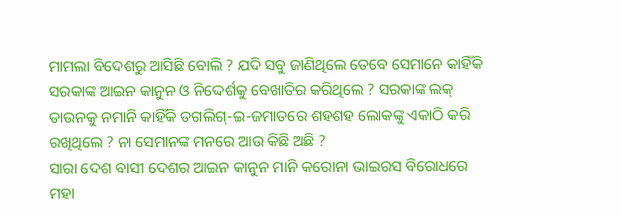ମାମଲା ବିଦେଶରୁ ଆସିଛି ବୋଲି ? ଯଦି ସବୁ ଜାଣିଥିଲେ ତେବେ ସେମାନେ କାହିଁକି ସରକାଙ୍କ ଆଇନ କାନୁନ ଓ ନିଦ୍ଦେର୍ଶକୁ ବେଖାତିର କରିଥିଲେ ? ସରକାଙ୍କ ଲକ୍ ଡାଉନକୁ ନମାନି କାହିଁକି ତଗଲିଗ୍-ଇ-ଜମାତରେ ଶହଶହ ଲୋକଙ୍କୁ ଏକାଠି କରି ରଖିଥିଲେ ? ନା ସେମାନଙ୍କ ମନରେ ଆଉ କିଛି ଅଛି ?
ସାରା ଦେଶ ବାସୀ ଦେଶର ଆଇନ କାନୁନ ମାନି କରୋନା ଭାଇରସ ବିରୋଧରେ ମହା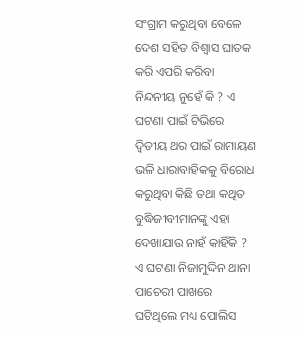ସଂଗ୍ରାମ କରୁଥିବା ବେଳେ ଦେଶ ସହିତ ବିଶ୍ୱାସ ଘାତକ କରି ଏପରି କରିବା ନିନ୍ଦନୀୟ ନୁହେଁ କି ? ଏ ଘଟଣା ପାଇଁ ଟିଭିରେ ଦ୍ୱିତୀୟ ଥର ପାଇଁ ରାମାୟଣ ଭଳି ଧାରାବାହିକକୁ ବିରୋଧ କରୁଥିବା କିଛି ତଥା କଥିତ ବୁଦ୍ଧିଜୀବୀମାନଙ୍କୁ ଏହା ଦେଖାଯାଉ ନାହଁ କାହିଁକି ? ଏ ଘଟଣା ନିଜାମୁଦ୍ଦିନ ଥାନା ପାଚେରୀ ପାଖରେ ଘଟିଥିଲେ ମଧ୍ୟ ପୋଲିସ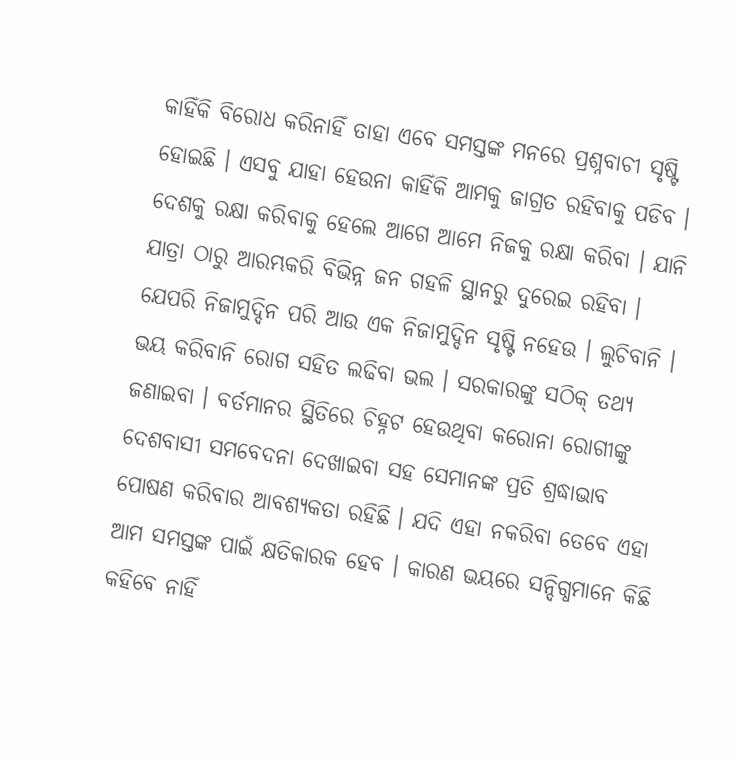କାହିଁକି ବିରୋଧ କରିନାହିଁ ତାହା ଏବେ ସମସ୍ତଙ୍କ ମନରେ ପ୍ରଶ୍ନବାଚୀ ସୃଷ୍ଟି ହୋଇଛି । ଏସବୁ ଯାହା ହେଉନା କାହିଁକି ଆମକୁ ଜାଗ୍ରତ ରହିବାକୁ ପଡିବ । ଦେଶକୁ ରକ୍ଷା କରିବାକୁ ହେଲେ ଆଗେ ଆମେ ନିଜକୁ ରକ୍ଷା କରିବା । ଯାନି ଯାତ୍ରା ଠାରୁ ଆରମ୍ଭକରି ବିଭିନ୍ନ ଜନ ଗହଳି ସ୍ଥାନରୁ ଦୁରେଇ ରହିବା । ଯେପରି ନିଜାମୁଦ୍ଦିନ ପରି ଆଉ ଏକ ନିଜାମୁଦ୍ଦିନ ସୃଷ୍ଟି ନହେଉ । ଲୁଚିବାନି । ଭୟ କରିବାନି ରୋଗ ସହିତ ଲଢିବା ଭଲ । ସରକାରଙ୍କୁ ସଠିକ୍ ତଥ୍ୟ ଜଣାଇବା । ବର୍ତମାନର ସ୍ଥିତିରେ ଚିହ୍ନଟ ହେଉଥିବା କରୋନା ରୋଗୀଙ୍କୁ ଦେଶବାସୀ ସମବେଦନା ଦେଖାଇବା ସହ ସେମାନଙ୍କ ପ୍ରତି ଶ୍ରଦ୍ଧାଭାବ ପୋଷଣ କରିବାର ଆବଶ୍ୟକତା ରହିଛି । ଯଦି ଏହା ନକରିବା ତେବେ ଏହା ଆମ ସମସ୍ତଙ୍କ ପାଇଁ କ୍ଷତିକାରକ ହେବ । କାରଣ ଭୟରେ ସନ୍ଦିଗ୍ଧମାନେ କିଛି କହିବେ ନାହିଁ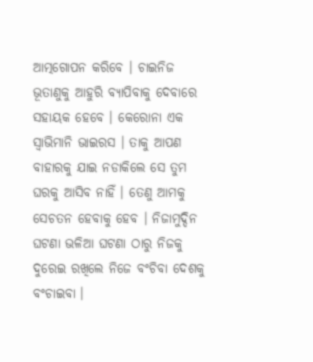ଆତ୍ମଗୋପନ କରିବେ । ଚାଇନିଜ ଭୂତାଣୁକୁ ଆହୁରି ବ୍ୟାପିବାକୁ ଦେବାରେ ସହାୟକ ହେବେ । କେରୋନା ଏକ ସ୍ୱାଭିମାନି ଭାଇରସ । ତାକୁ ଆପଣ ବାହାରକୁ ଯାଇ ନଡାକିଲେ ସେ ତୁମ ଘରକୁ ଆସିବ ନାହିଁ । ତେଣୁ ଆମକୁ ସେଚତନ ହେବାକୁ ହେବ । ନିଜାମୁଦ୍ଦିନ ଘଟଣା ଭଳିଆ ଘଟଣା ଠାରୁ ନିଜକୁ ଦୁରେଇ ରଖିଲେ ନିଜେ ବଂଚିବା ଦେଶକୁ ବଂଚାଇବା ।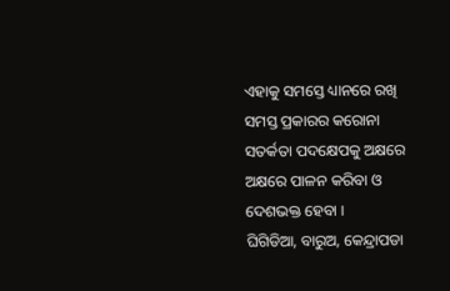ଏହାକୁ ସମସ୍ତେ ଧ୍ୟାନରେ ରଖି ସମସ୍ତ ପ୍ରକାରର କରୋନା ସତର୍କତା ପଦକ୍ଷେପକୁ ଅକ୍ଷରେ ଅକ୍ଷରେ ପାଳନ କରିବା ଓ ଦେଶଭକ୍ତ ହେବା ।
ଘିଗିଡିଆ, ବାରୁଅ, କେନ୍ଦ୍ରାପଡା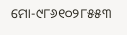ମୋ-୯୮୬୧୦୨୮୫୫୩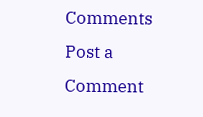Comments
Post a Comment